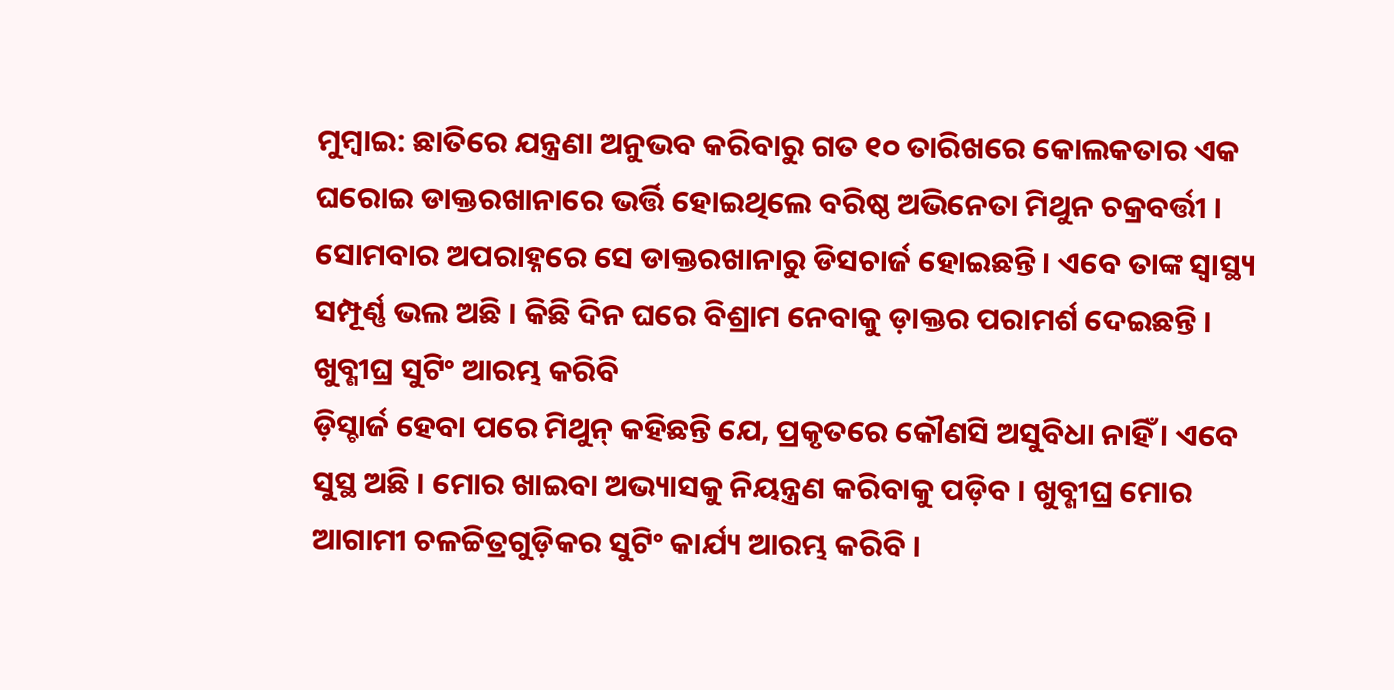ମୁମ୍ବାଇ: ଛାତିରେ ଯନ୍ତ୍ରଣା ଅନୁଭବ କରିବାରୁ ଗତ ୧୦ ତାରିଖରେ କୋଲକତାର ଏକ ଘରୋଇ ଡାକ୍ତରଖାନାରେ ଭର୍ତ୍ତି ହୋଇଥିଲେ ବରିଷ୍ଠ ଅଭିନେତା ମିଥୁନ ଚକ୍ରବର୍ତ୍ତୀ । ସୋମବାର ଅପରାହ୍ନରେ ସେ ଡାକ୍ତରଖାନାରୁ ଡିସଚାର୍ଜ ହୋଇଛନ୍ତି । ଏବେ ତାଙ୍କ ସ୍ୱାସ୍ଥ୍ୟ ସମ୍ପୂର୍ଣ୍ଣ ଭଲ ଅଛି । କିଛି ଦିନ ଘରେ ବିଶ୍ରାମ ନେବାକୁ ଡ଼ାକ୍ତର ପରାମର୍ଶ ଦେଇଛନ୍ତି ।
ଖୁବ୍ଶୀଘ୍ର ସୁଟିଂ ଆରମ୍ଭ କରିବି
ଡ଼ିସ୍ଚାର୍ଜ ହେବା ପରେ ମିଥୁନ୍ କହିଛନ୍ତି ଯେ, ପ୍ରକୃତରେ କୌଣସି ଅସୁବିଧା ନାହିଁ । ଏବେ ସୁସ୍ଥ ଅଛି । ମୋର ଖାଇବା ଅଭ୍ୟାସକୁ ନିୟନ୍ତ୍ରଣ କରିବାକୁ ପଡ଼ିବ । ଖୁବ୍ଶୀଘ୍ର ମୋର ଆଗାମୀ ଚଳଚ୍ଚିତ୍ରଗୁଡ଼ିକର ସୁଟିଂ କାର୍ଯ୍ୟ ଆରମ୍ଭ କରିବି ।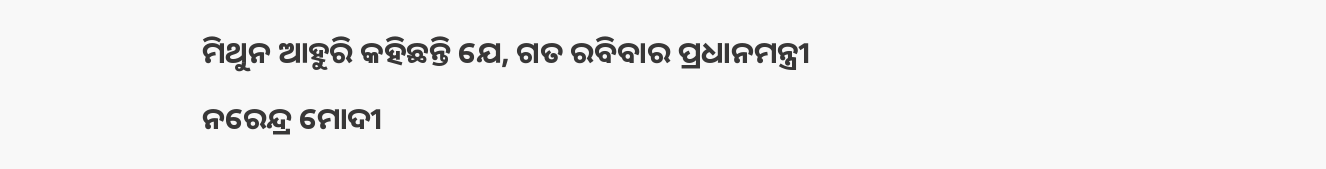ମିଥୁନ ଆହୁରି କହିଛନ୍ତି ଯେ, ଗତ ରବିବାର ପ୍ରଧାନମନ୍ତ୍ରୀ ନରେନ୍ଦ୍ର ମୋଦୀ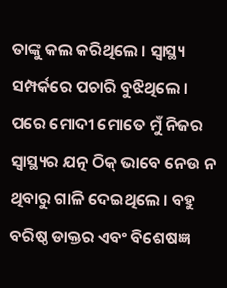ତାଙ୍କୁ କଲ କରିଥିଲେ । ସ୍ୱାସ୍ଥ୍ୟ ସମ୍ପର୍କରେ ପଚାରି ବୁଝିଥିଲେ । ପରେ ମୋଦୀ ମୋତେ ମୁଁ ନିଜର ସ୍ୱାସ୍ଥ୍ୟର ଯତ୍ନ ଠିକ୍ ଭାବେ ନେଉ ନ ଥିବାରୁ ଗାଳି ଦେଇଥିଲେ । ବହୁ ବରିଷ୍ଠ ଡାକ୍ତର ଏବଂ ବିଶେଷଜ୍ଞ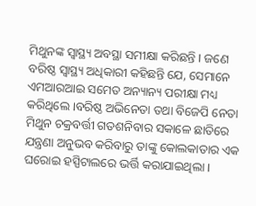ମିଥୁନଙ୍କ ସ୍ୱାସ୍ଥ୍ୟ ଅବସ୍ଥା ସମୀକ୍ଷା କରିଛନ୍ତି । ଜଣେ ବରିଷ୍ଠ ସ୍ୱାସ୍ଥ୍ୟ ଅଧିକାରୀ କହିଛନ୍ତି ଯେ, ସେମାନେ ଏମଆରଆଇ ସମେତ ଅନ୍ୟାନ୍ୟ ପରୀକ୍ଷା ମଧ୍ୟ କରିଥିଲେ ।ବରିଷ୍ଠ ଅଭିନେତା ତଥା ବିଜେପି ନେତା ମିଥୁନ ଚକ୍ରବର୍ତ୍ତୀ ଗତଶନିବାର ସକାଳେ ଛାତିରେ ଯନ୍ତ୍ରଣା ଅନୁଭବ କରିବାରୁ ତାଙ୍କୁ କୋଲକାତାର ଏକ ଘରୋଇ ହସ୍ପିଟାଲରେ ଭର୍ତ୍ତି କରାଯାଇଥିଲା ।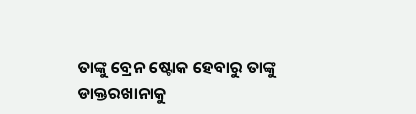ତାଙ୍କୁ ବ୍ରେନ ଷ୍ଟୋକ ହେବାରୁ ତାଙ୍କୁ ଡାକ୍ତରଖାନାକୁ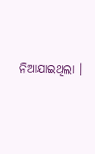ନିଆଯାଇଥିଲା ।